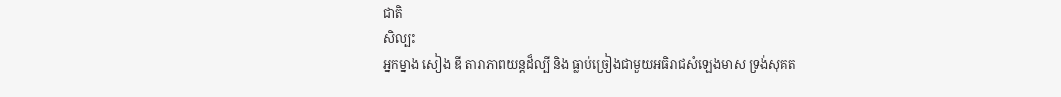ជាតិ
សិល្បះ
អ្នកម្នាង សៀង ឌី តារាភាពយន្ដដ៏ល្បី និង ធ្លាប់ច្រៀងជាមួយអធិរាជសំឡេងមាស ទ្រង់សុគត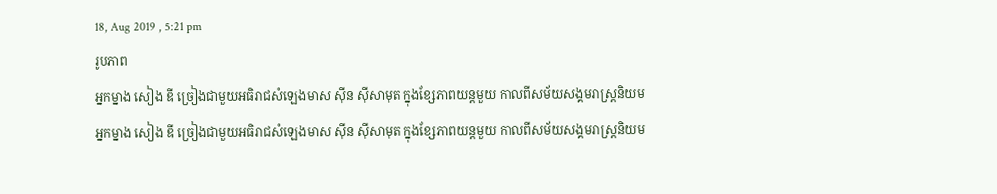18, Aug 2019 , 5:21 pm
រូបភាព
អ្នកម្នាង សៀង ឌី ច្រៀងជាមួយអធិរាជសំឡេងមាស ស៊ីន ស៊ីសាមុត ក្នុងខ្សែភាពយន្តមួយ កាលពីសម័យសង្គមរាស្រ្តនិយម
អ្នកម្នាង សៀង ឌី ច្រៀងជាមួយអធិរាជសំឡេងមាស ស៊ីន ស៊ីសាមុត ក្នុងខ្សែភាពយន្តមួយ កាលពីសម័យសង្គមរាស្រ្តនិយម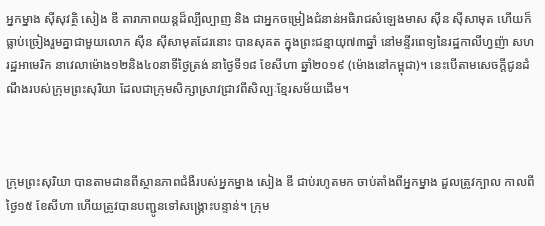អ្នកម្នាង ស៊ីសុវត្ថិ សៀង ឌី តារាភាពយន្តដ៏ល្បីល្បាញ និង ជាអ្នកចម្រៀងជំនាន់អធិរាជសំឡេងមាស ស៊ីន ស៊ីសាមុត ហើយក៏ធ្លាប់ច្រៀងរួមគ្នាជាមួយលោក ស៊ីន ស៊ីសាមុតដែរនោះ បានសុគត ក្នុងព្រះជន្មាយុ៧៣ឆ្នាំ នៅមន្ទីរពេទ្យនៃរដ្ឋកាលីហ្វញ៉ា សហរដ្ឋអាមេរិក នាវេលាម៉ោង១២និង៤០នាទីថ្ងៃត្រង់ នាថ្ងៃទី១៨ ខែសីហា ឆ្នាំ២០១៩ (ម៉ោងនៅកម្ពុជា)។ នេះបើតាមសេចក្តីជូនដំណឹងរបស់ក្រុមព្រះសុរិយា ដែលជាក្រុមសិក្សាស្រាវជ្រាវពីសិល្បៈខ្មែរសម័យដើម។



ក្រុមព្រះសុរិយា បានតាមដានពីស្ថានភាពជំងឺរបស់អ្នកម្នាង សៀង ឌី ជាប់រហូតមក ចាប់តាំងពីអ្នកម្នាង ដួលត្រូវក្បាល កាលពីថ្ងៃ១៥ ខែសីហា ហើយត្រូវបានបញ្ជូនទៅសង្គ្រោះបន្ទាន់។ ក្រុម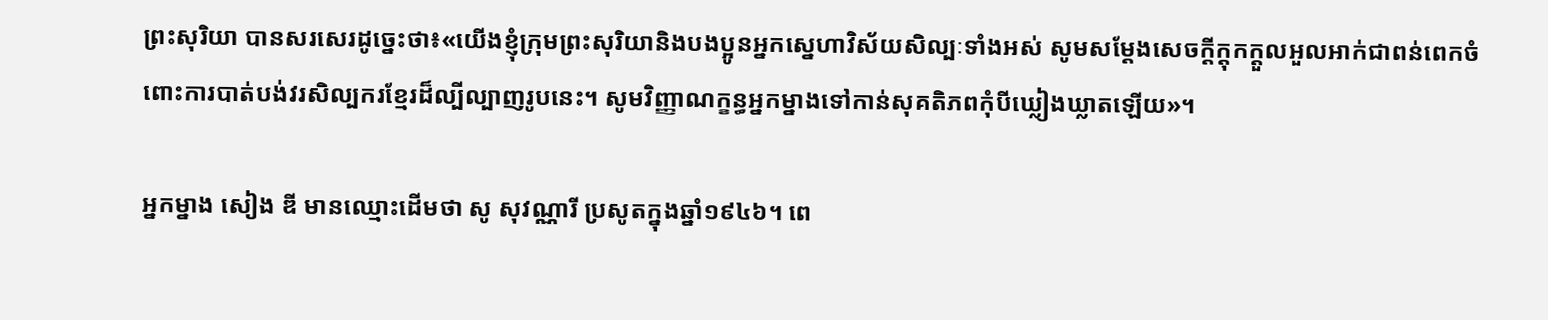ព្រះសុរិយា បានសរសេរដូច្នេះថា៖«យេីងខ្ញុំក្រុមព្រះសុរិយានិងបងប្អូនអ្នកស្នេហាវិស័យសិល្បៈទាំងអស់ សូមសម្តែងសេចក្តីក្តុកក្តួលអួលអាក់ជាពន់ពេកចំពោះការបាត់បង់វរសិល្បករខ្មែរដ៏ល្បីល្បាញរូបនេះ។ សូមវិញ្ញាណក្ខន្ធអ្នកម្នាងទៅកាន់សុគតិភពកុំបីឃ្លៀងឃ្លាតឡេីយ»។

អ្នកម្នាង សៀង ឌី មានឈ្មោះដើមថា សូ សុវណ្ណារី ប្រសូតក្នុងឆ្នាំ១៩៤៦។ ពេ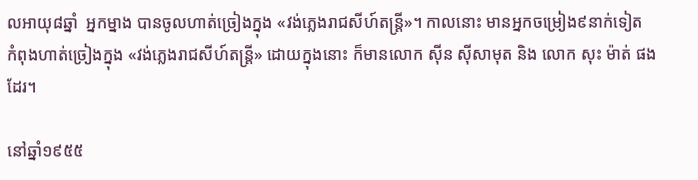លអាយុ៨ឆ្នាំ  អ្នកម្នាង បានចូលហាត់ច្រៀងក្នុង «វង់ភ្លេងរាជសីហ៍តន្ដ្រី»។ កាលនោះ មានអ្នកចម្រៀង៩នាក់ទៀត កំពុងហាត់ច្រៀងក្នុង «វង់ភ្លេងរាជសីហ៍តន្ដ្រី» ដោយក្នុងនោះ ក៏មានលោក ស៊ីន ស៊ីសាមុត និង លោក សុះ ម៉ាត់ ផងដែរ។

នៅឆ្នាំ១៩៥៥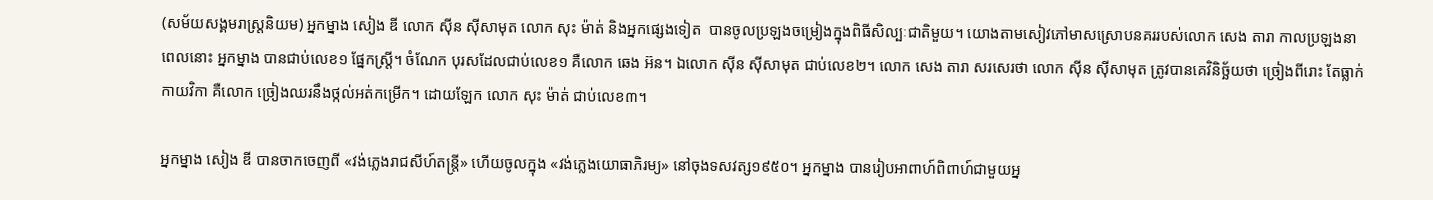(សម័យសង្គមរាស្រ្តនិយម) អ្នកម្នាង សៀង ឌី លោក ស៊ីន ស៊ីសាមុត លោក សុះ ម៉ាត់ និងអ្នកផ្សេងទៀត  បានចូលប្រឡងចម្រៀងក្នុងពិធីសិល្បៈជាតិមួយ។ យោងតាមសៀវភៅមាសស្រោបនគររបស់លោក សេង តារា កាលប្រឡងនាពេលនោះ អ្នកម្នាង បានជាប់លេខ១ ផ្នែកស្រ្តី។ ចំណែក បុរសដែលជាប់លេខ១ គឺលោក ឆេង អ៊ន។ ឯលោក ស៊ីន ស៊ីសាមុត ជាប់លេខ២។ លោក សេង តារា សរសេរថា លោក ស៊ីន ស៊ីសាមុត ត្រូវបានគេវិនិច្ឆ័យថា ច្រៀងពីរោះ តែធ្លាក់កាយវិកា គឺលោក ច្រៀងឈរនឹងថ្កល់អត់កម្រើក។ ដោយឡែក លោក សុះ ម៉ាត់ ជាប់លេខ៣។

អ្នកម្នាង សៀង ឌី បានចាកចេញពី «វង់ភ្លេងរាជសីហ៍តន្រ្តី» ហើយចូលក្នុង «វង់ភ្លេងយោធាភិរម្យ» នៅចុងទសវត្ស១៩៥០។ អ្នកម្នាង បានរៀបអាពាហ៍ពិពាហ៍ជាមួយអ្ន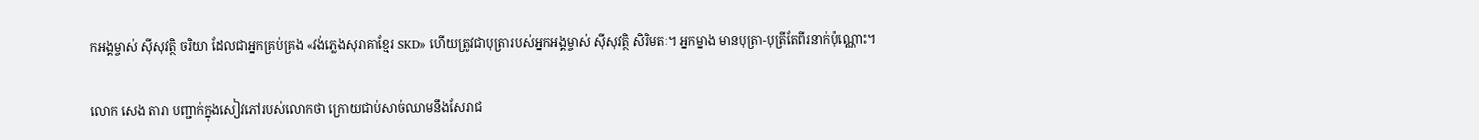កអង្គម្ចាស់ ស៊ីសុវត្ថិ ចរិយា ដែលជាអ្នកគ្រប់គ្រង «វង់ភ្លេងសុរាគាខ្មែរ SKD» ហើយត្រូវជាបុត្រារបស់អ្នកអង្គម្ចាស់ ស៊ីសុវត្ថិ សិរិមតៈ។ អ្នកម្នាង មានបុត្រា-បុត្រីតែពីរនាក់ប៉ុណ្ណោះ។

លោក សេង តារា បញ្ជាក់ក្នុងសៀវភៅរបស់លោកថា ក្រោយជាប់សាច់ឈាមនឹងសែរាជ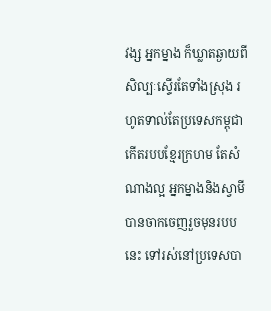វង្ស អ្នកម្នាង ក៏ឃ្លាតឆ្ងាយពីសិល្បៈស្ទើរតែទាំងស្រុង រហូតទាល់តែប្រទេសកម្ពុជា កើតរបបខ្មែរក្រហម តែសំណាងល្អ អ្នកម្នាងនិងស្វាមី បានចាកចេញរួចមុនរបបនេះ ទៅរស់នៅប្រទេសបា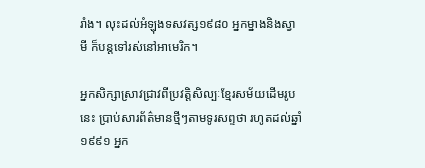រាំង។ លុះដល់អំឡុងទសវត្ស១៩៨០ អ្នកម្នាងនិងស្វាមី ក៏បន្តទៅរស់នៅអាមេរិក។

អ្នកសិក្សាស្រាវជ្រាវពីប្រវត្តិសិល្បៈខ្មែរសម័យដើមរូបនេះ ប្រាប់សារព័ត៌មានថ្មីៗតាមទូរសព្ទថា រហូតដល់ឆ្នាំ១៩៩១ អ្នក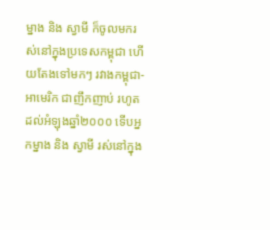ម្នាង និង ស្វាមី ក៏ចូលមករស់នៅក្នុងប្រទេសកម្ពុជា ហើយតែងទៅមកៗ រវាងកម្ពុជា-អាមេរិក ជាញឹកញាប់ រហូតដល់អំឡុងឆ្នាំ២០០០ ទើបអ្នកម្នាង និង ស្វាមី រស់នៅក្នុង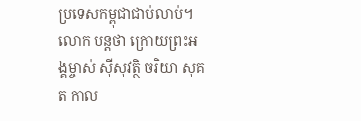ប្រទេសកម្ពុជាជាប់លាប់។ លោក បន្តថា ក្រោយព្រះអង្គម្ចាស់ ស៊ីសុវត្ថិ ចរិយា សុគត កាល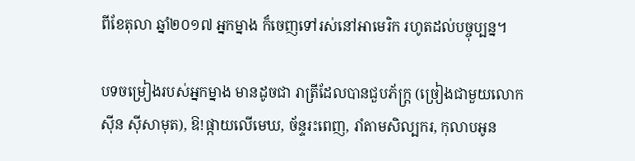ពីខែតុលា ឆ្នាំ២០១៧ អ្នកម្នាង ក៏ចេញទៅរស់នៅអាមេរិក រហូតដល់បច្ចុប្បន្ន។

បទចម្រៀងរបស់អ្នកម្នាង មានដូចជា រាត្រីដែលបានជួបភ័ក្រ្ត (ច្រៀងជាមួយលោក ស៊ីន ស៊ីសាមុត), ឱ!ផ្កាយលើមេឃ, ច័ន្ទរះពេញ, រាំតាមសិល្បករ, កុលាបអូន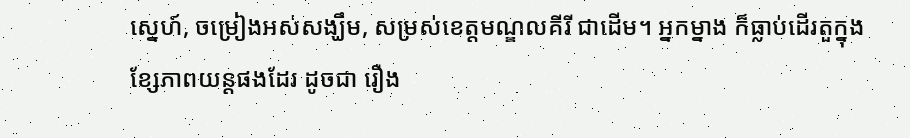ស្នេហ៍, ចម្រៀងអស់សង្ឃឹម, សម្រស់ខេត្តមណ្ឌលគីរី ជាដើម។ អ្នកម្នាង ក៏ធ្លាប់ដើរតួក្នុងខ្សែភាពយន្តផងដែរ ដូចជា រឿង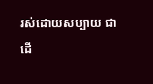រស់ដោយសប្បាយ ជាដើ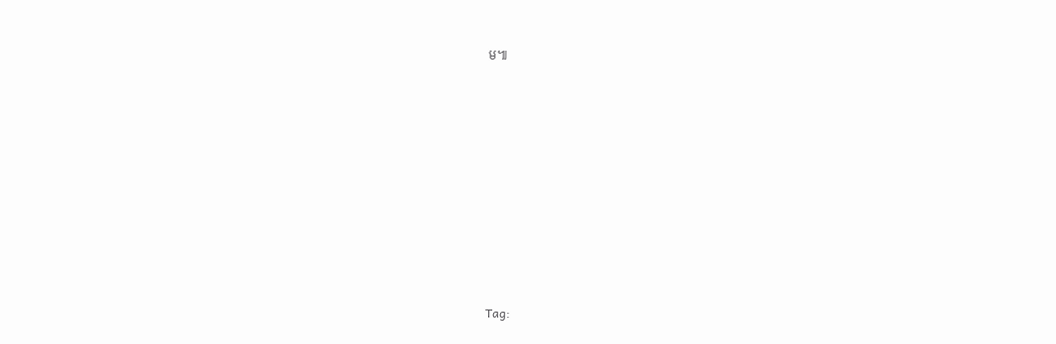ម៕









Tag: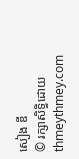សៀង ឌី
© រក្សាសិទ្ធិដោយ thmeythmey.com